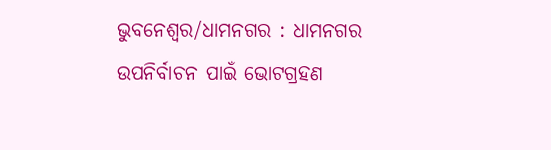ଭୁବନେଶ୍ୱର/ଧାମନଗର : ଧାମନଗର ଉପନିର୍ବାଚନ ପାଇଁ ଭୋଟଗ୍ରହଣ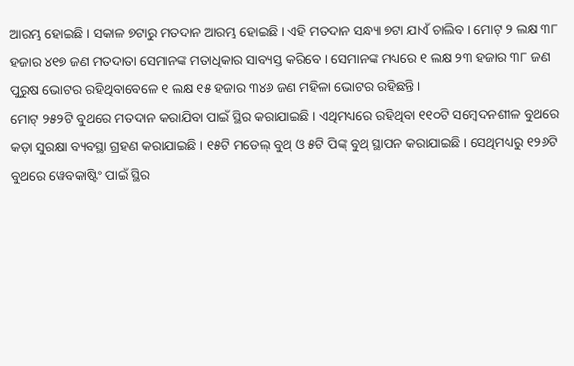ଆରମ୍ଭ ହୋଇଛି । ସକାଳ ୭ଟାରୁ ମତଦାନ ଆରମ୍ଭ ହୋଇଛି । ଏହି ମତଦାନ ସନ୍ଧ୍ୟା ୭ଟା ଯାଏଁ ଚାଲିବ । ମୋଟ୍ ୨ ଲକ୍ଷ ୩୮ ହଜାର ୪୧୭ ଜଣ ମତଦାତା ସେମାନଙ୍କ ମତାଧିକାର ସାବ୍ୟସ୍ତ କରିବେ । ସେମାନଙ୍କ ମଧ୍ୟରେ ୧ ଲକ୍ଷ ୨୩ ହଜାର ୩୮ ଜଣ ପୁରୁଷ ଭୋଟର ରହିଥିବାବେଳେ ୧ ଲକ୍ଷ ୧୫ ହଜାର ୩୪୬ ଜଣ ମହିଳା ଭୋଟର ରହିଛନ୍ତି ।
ମୋଟ୍ ୨୫୨ଟି ବୁଥରେ ମତଦାନ କରାଯିବା ପାଇଁ ସ୍ଥିର କରାଯାଇଛି । ଏଥିମଧ୍ୟରେ ରହିଥିବା ୧୧୦ଟି ସମ୍ବେଦନଶୀଳ ବୁଥରେ କଡ଼ା ସୁରକ୍ଷା ବ୍ୟବସ୍ଥା ଗ୍ରହଣ କରାଯାଇଛି । ୧୫ଟି ମଡେଲ୍ ବୁଥ୍ ଓ ୫ଟି ପିଙ୍କ୍ ବୁଥ୍ ସ୍ଥାପନ କରାଯାଇଛି । ସେଥିମଧ୍ୟରୁ ୧୨୬ଟି ବୁଥରେ ୱେବକାଷ୍ଟିଂ ପାଇଁ ସ୍ଥିର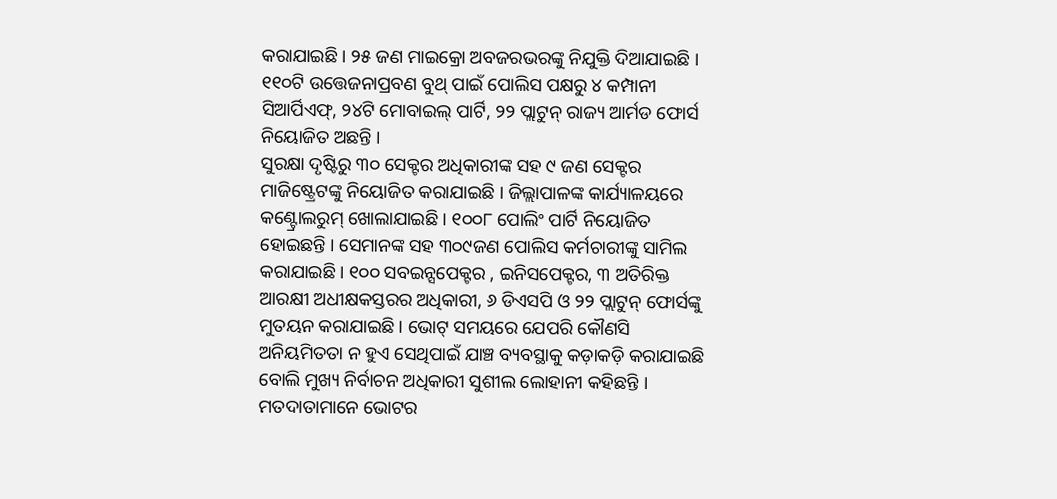କରାଯାଇଛି । ୨୫ ଜଣ ମାଇକ୍ରୋ ଅବଜରଭରଙ୍କୁ ନିଯୁକ୍ତି ଦିଆଯାଇଛି । ୧୧୦ଟି ଉତ୍ତେଜନାପ୍ରବଣ ବୁଥ୍ ପାଇଁ ପୋଲିସ ପକ୍ଷରୁ ୪ କମ୍ପାନୀ ସିଆର୍ପିଏଫ୍, ୨୪ଟି ମୋବାଇଲ୍ ପାର୍ଟି, ୨୨ ପ୍ଲାଟୁନ୍ ରାଜ୍ୟ ଆର୍ମଡ ଫୋର୍ସ ନିୟୋଜିତ ଅଛନ୍ତି ।
ସୁରକ୍ଷା ଦୃଷ୍ଟିରୁ ୩୦ ସେକ୍ଟର ଅଧିକାରୀଙ୍କ ସହ ୯ ଜଣ ସେକ୍ଟର ମାଜିଷ୍ଟ୍ରେଟଙ୍କୁ ନିୟୋଜିତ କରାଯାଇଛି । ଜିଲ୍ଲାପାଳଙ୍କ କାର୍ଯ୍ୟାଳୟରେ କଣ୍ଟ୍ରୋଲରୁମ୍ ଖୋଲାଯାଇଛି । ୧୦୦୮ ପୋଲିଂ ପାର୍ଟି ନିୟୋଜିତ ହୋଇଛନ୍ତି । ସେମାନଙ୍କ ସହ ୩୦୯ଜଣ ପୋଲିସ କର୍ମଚାରୀଙ୍କୁ ସାମିଲ କରାଯାଇଛି । ୧୦୦ ସବଇନ୍ସପେକ୍ଟର , ଇନିସପେକ୍ଟର, ୩ ଅତିରିକ୍ତ ଆରକ୍ଷୀ ଅଧୀକ୍ଷକସ୍ତରର ଅଧିକାରୀ, ୬ ଡିଏସପି ଓ ୨୨ ପ୍ଲାଟୁନ୍ ଫୋର୍ସଙ୍କୁ ମୁତୟନ କରାଯାଇଛି । ଭୋଟ୍ ସମୟରେ ଯେପରି କୌଣସି ଅନିୟମିତତା ନ ହୁଏ ସେଥିପାଇଁ ଯାଞ୍ଚ ବ୍ୟବସ୍ଥାକୁ କଡ଼ାକଡ଼ି କରାଯାଇଛି ବୋଲି ମୁଖ୍ୟ ନିର୍ବାଚନ ଅଧିକାରୀ ସୁଶୀଲ ଲୋହାନୀ କହିଛନ୍ତି ।
ମତଦାତାମାନେ ଭୋଟର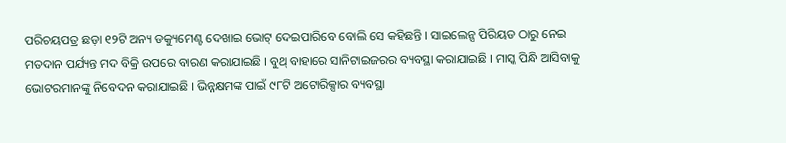ପରିଚୟପତ୍ର ଛଡ଼ା ୧୨ଟି ଅନ୍ୟ ଡକ୍ୟୁମେଣ୍ଟ ଦେଖାଇ ଭୋଟ୍ ଦେଇପାରିବେ ବୋଲି ସେ କହିଛନ୍ତି । ସାଇଲେନ୍ସ ପିରିୟଡ ଠାରୁ ନେଇ ମତଦାନ ପର୍ଯ୍ୟନ୍ତ ମଦ ବିକ୍ରି ଉପରେ ବାରଣ କରାଯାଇଛି । ବୁଥ୍ ବାହାରେ ସାନିଟାଇଜରର ବ୍ୟବସ୍ଥା କରାଯାଇଛି । ମାସ୍କ ପିନ୍ଧି ଆସିବାକୁ ଭୋଟରମାନଙ୍କୁ ନିବେଦନ କରାଯାଇଛି । ଭିନ୍ନକ୍ଷମଙ୍କ ପାଇଁ ୯୮ଟି ଅଟୋରିକ୍ସାର ବ୍ୟବସ୍ଥା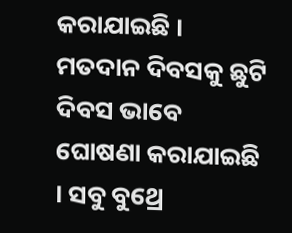କରାଯାଇଛି । ମତଦାନ ଦିବସକୁ ଛୁଟି ଦିବସ ଭାବେ ଘୋଷଣା କରାଯାଇଛି । ସବୁ ବୁଥ୍ରେ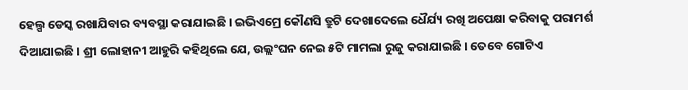ହେଲ୍ପ ଡେସ୍କ ରଖାଯିବାର ବ୍ୟବସ୍ଥା କରାଯାଇଛି । ଇଭିଏମ୍ରେ କୌଣସି ତ୍ରୁଟି ଦେଖାଦେଲେ ଧୈର୍ଯ୍ୟ ରଖି ଅପେକ୍ଷା କରିବାକୁ ପରାମର୍ଶ ଦିଆଯାଇଛି । ଶ୍ରୀ ଲୋହାନୀ ଆହୁରି କହିଥିଲେ ଯେ, ଉଲ୍ଲଂଘନ ନେଇ ୫ଟି ମାମଲା ରୁଜୁ କରାଯାଇଛି । ତେବେ ଗୋଟିଏ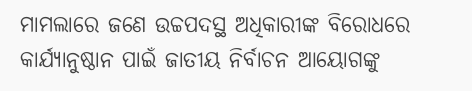ମାମଲାରେ ଜଣେ ଉଚ୍ଚପଦସ୍ଥ ଅଧିକାରୀଙ୍କ ବିରୋଧରେ କାର୍ଯ୍ୟାନୁଷ୍ଠାନ ପାଇଁ ଜାତୀୟ ନିର୍ବାଚନ ଆୟୋଗଙ୍କୁ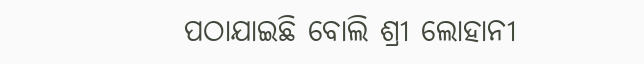ପଠାଯାଇଛି ବୋଲି ଶ୍ରୀ ଲୋହାନୀ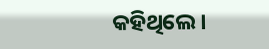କହିଥିଲେ ।